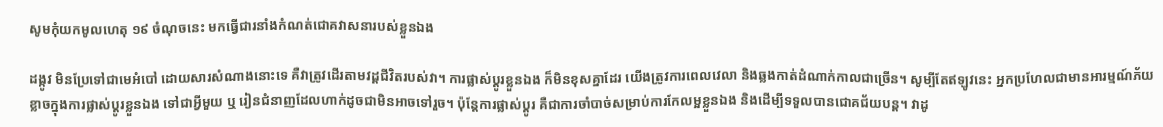សូមកុំយកមូលហេតុ ១៩ ចំណុចនេះ មកធ្វើជារនាំងកំណត់ជោគវាសនារបស់ខ្លួនឯង

ដង្កូវ មិនប្រែទៅជាមេអំបៅ ដោយសារសំណាងនោះទេ គឺវាត្រូវដេីរតាមវដ្តជីវិតរបស់វា។ ការផ្លាស់ប្តូរខ្លួនឯង ក៏មិនខុសគ្នាដែរ យេីងត្រូវការពេលវេលា និងឆ្លងកាត់ដំណាក់កាលជាច្រើន។ សូម្បីតែឥឡូវនេះ អ្នកប្រហែលជាមានអារម្មណ៍ភ័យខ្លាចក្នុងការផ្លាស់ប្តូរខ្លួនឯង ទៅជាអ្វីមួយ ឬ រៀនជំនាញដែលហាក់ដូចជាមិនអាចទៅរួច។ ប៉ុន្តែការផ្លាស់ប្តូរ គឺជាការចាំបាច់សម្រាប់ការកែលម្អខ្លួនឯង និងដើម្បីទទួលបានជោគជ័យបន្ត។ វាដូ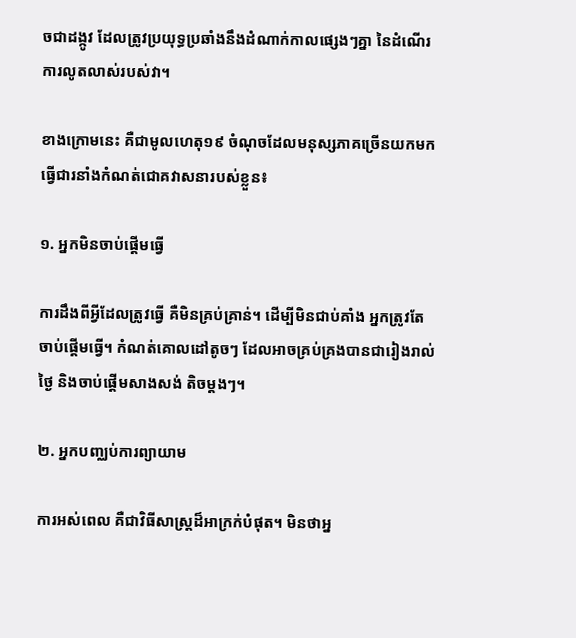ចជាដង្កូវ ដែលត្រូវប្រយុទ្ធប្រឆាំងនឹងដំណាក់កាលផ្សេងៗគ្នា នៃដំណើរការលូតលាស់របស់វា។

ខាងក្រោមនេះ គឺជាមូលហេតុ១៩ ចំណុចដែលមនុស្សភាគច្រើនយកមកធ្វើជារនាំងកំណត់ជោគវាសនារបស់ខ្លួន៖

១. អ្នកមិនចាប់ផ្តេីមធ្វេី

ការដឹងពីអ្វីដែលត្រូវធ្វើ គឺមិនគ្រប់គ្រាន់។ ដើម្បីមិនជាប់គាំង អ្នកត្រូវតែចាប់ផ្តេីមធ្វេី។ កំណត់គោលដៅតូចៗ ដែលអាចគ្រប់គ្រងបានជារៀងរាល់ថ្ងៃ និងចាប់ផ្តើមសាងសង់ តិចម្តងៗ។

២. អ្នកបញ្ឈប់ការព្យាយាម

ការអស់ពេល គឺជាវិធីសាស្រ្តដ៏អាក្រក់បំផុត។ មិនថាអ្ន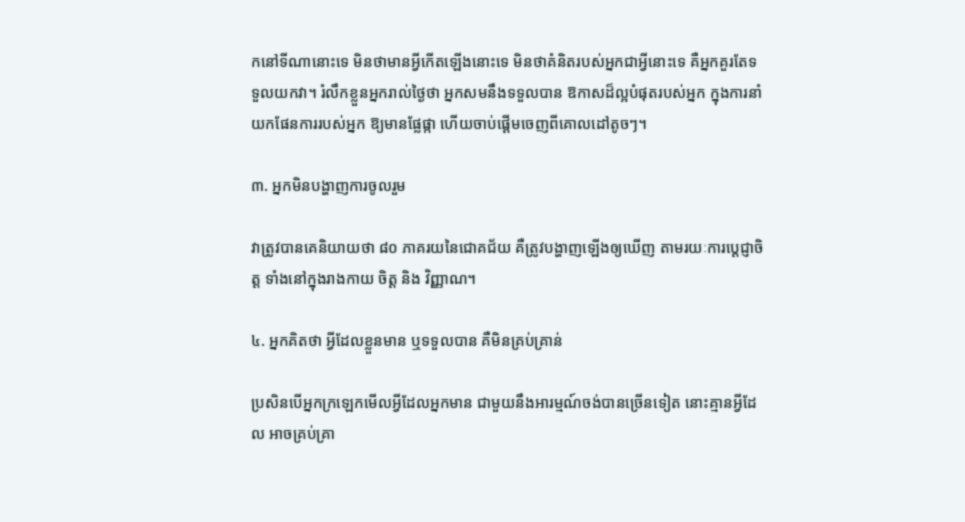កនៅទីណានោះទេ មិនថាមានអ្វីកេីតឡេីងនោះទេ មិនថាគំនិតរបស់អ្នកជាអ្វីនោះទេ គឺអ្នកគួរតែទទួលយកវា។ រំលឹកខ្លួនអ្នករាល់ថ្ងៃថា អ្នកសមនឹងទទួលបាន ឱកាសដ៏ល្អបំផុតរបស់អ្នក ក្នុងការនាំយកផែនការរបស់អ្នក ឱ្យមានផ្លែផ្កា ហើយចាប់ផ្ដើមចេញពីគោលដៅតូចៗ។

៣. អ្នកមិនបង្ហាញការចូលរួម

វាត្រូវបានគេនិយាយថា ៨០ ភាគរយនៃជោគជ័យ គឺត្រូវបង្ហាញឡើងឲ្យឃើញ តាមរយៈការប្តេជ្ញាចិត្ត ទាំងនៅក្នុងរាងកាយ ចិត្ត និង វិញ្ញាណ។

៤. អ្នកគិតថា អ្វីដែលខ្លួនមាន ឬទទួលបាន គឺមិនគ្រប់គ្រាន់

ប្រសិនបើអ្នកក្រឡេកមើលអ្វីដែលអ្នកមាន ជាមួយនឹងអារម្មណ៍ចង់បានច្រើនទៀត នោះគ្មានអ្វីដែល អាចគ្រប់គ្រា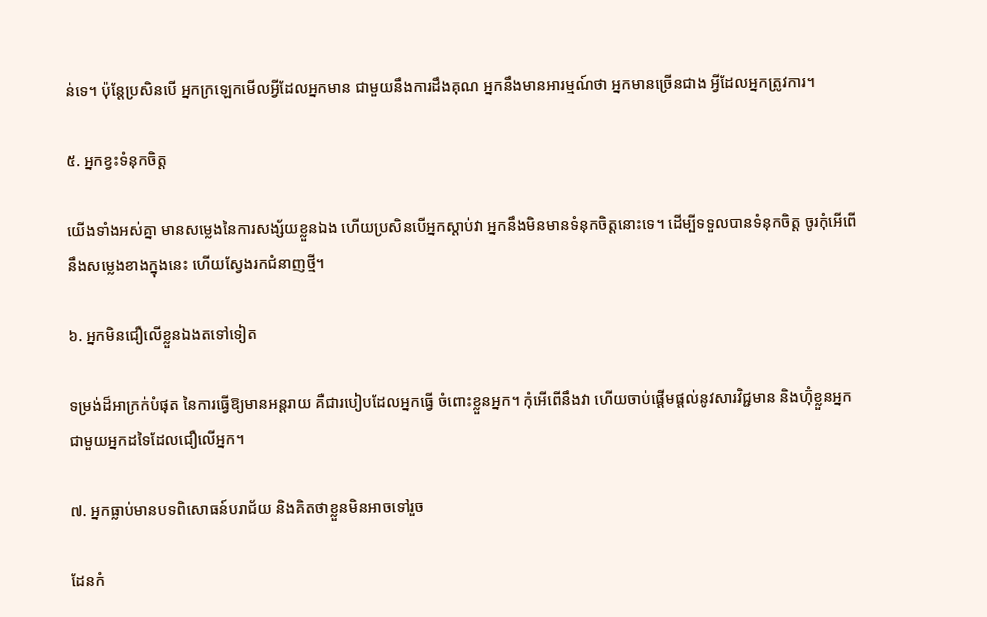ន់ទេ។ ប៉ុន្តែប្រសិនបើ អ្នកក្រឡេកមើលអ្វីដែលអ្នកមាន ជាមួយនឹងការដឹងគុណ អ្នកនឹងមានអារម្មណ៍ថា អ្នកមានច្រើនជាង អ្វីដែលអ្នកត្រូវការ។

៥. អ្នកខ្វះទំនុកចិត្ត

យើងទាំងអស់គ្នា មានសម្លេងនៃការសង្ស័យខ្លួនឯង ហើយប្រសិនបើអ្នកស្តាប់វា អ្នកនឹងមិនមានទំនុកចិត្តនោះទេ។ ដើម្បីទទួលបានទំនុកចិត្ត ចូរកុំអេីពេីនឹងសម្លេងខាងក្នុងនេះ ហេីយស្វែងរកជំនាញថ្មី។

៦. អ្នកមិនជឿលើខ្លួនឯងតទៅទៀត

ទម្រង់ដ៏អាក្រក់បំផុត នៃការធ្វើឱ្យមានអន្តរាយ គឺជារបៀបដែលអ្នកធ្វើ ចំពោះខ្លួនអ្នក។ កុំអេីពេីនឹងវា ហេីយចាប់ផ្តេីមផ្តល់នូវសារវិជ្ជមាន និងហ៊ុំខ្លួនអ្នកជាមួយអ្នកដទៃដែលជឿលើអ្នក។

៧. អ្នកធ្លាប់មានបទពិសោធន៍បរាជ័យ និងគិតថាខ្លួនមិនអាចទៅរួច

ដែនកំ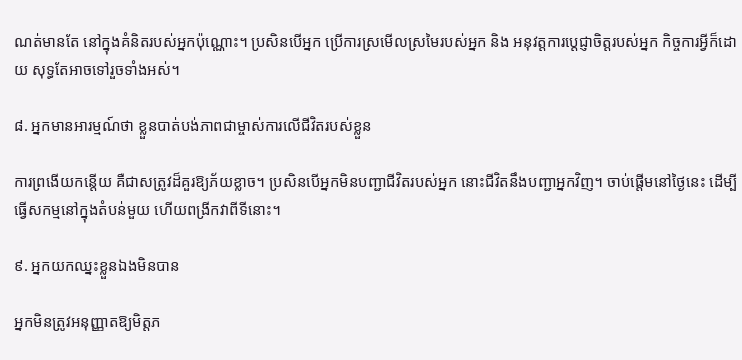ណត់មានតែ នៅក្នុងគំនិតរបស់អ្នកប៉ុណ្ណោះ។ ប្រសិនបើអ្នក ប្រើការស្រមើលស្រមៃរបស់អ្នក និង អនុវត្តការប្តេជ្ញាចិត្តរបស់អ្នក កិច្ចការអ្វីក៏ដោយ សុទ្ធតែអាចទៅរួចទាំងអស់។

៨. អ្នកមានអារម្មណ៍ថា ខ្លួនបាត់បង់ភាពជាម្ចាស់ការលើជីវិតរបស់ខ្លួន

ការព្រងេីយកន្តេីយ គឺជាសត្រូវដ៏គួរឱ្យភ័យខ្លាច។ ប្រសិនបើអ្នកមិនបញ្ជាជីវិតរបស់អ្នក នោះជីវិតនឹងបញ្ជាអ្នកវិញ។ ចាប់ផ្តើមនៅថ្ងៃនេះ ដើម្បីធ្វេីសកម្មនៅក្នុងតំបន់មួយ ហេីយពង្រីកវាពីទីនោះ។

៩. អ្នកយកឈ្នះខ្លួនឯងមិនបាន

អ្នកមិនត្រូវអនុញ្ញាតឱ្យមិត្តភ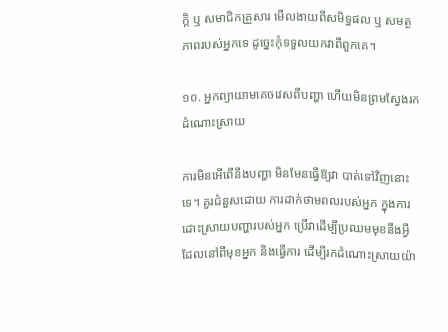ក្តិ ឬ សមាជិកគ្រួសារ មើលងាយពីសមិទ្ធផល ឬ សមត្ថភាពរបស់អ្នកទេ ដូច្នេះកុំទទួលយកវាពីពួកគេ។

១០. អ្នកព្យាយាមគេចវេសពីបញ្ហា ហើយមិនព្រមស្វែងរកដំណោះស្រាយ

ការមិនអើពើនឹងបញ្ហា មិនមែនធ្វើឱ្យវា បាត់ទៅវិញនោះទេ។ គួរជំនួសដោយ ការដាក់ថាមពលរបស់អ្នក ក្នុងការដោះស្រាយបញ្ហារបស់អ្នក ប្រើវាដើម្បីប្រឈមមុខនឹងអ្វី ដែលនៅពីមុខអ្នក និងធ្វើការ ដើម្បីរកដំណោះស្រាយយ៉ា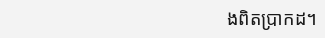ងពិតប្រាកដ។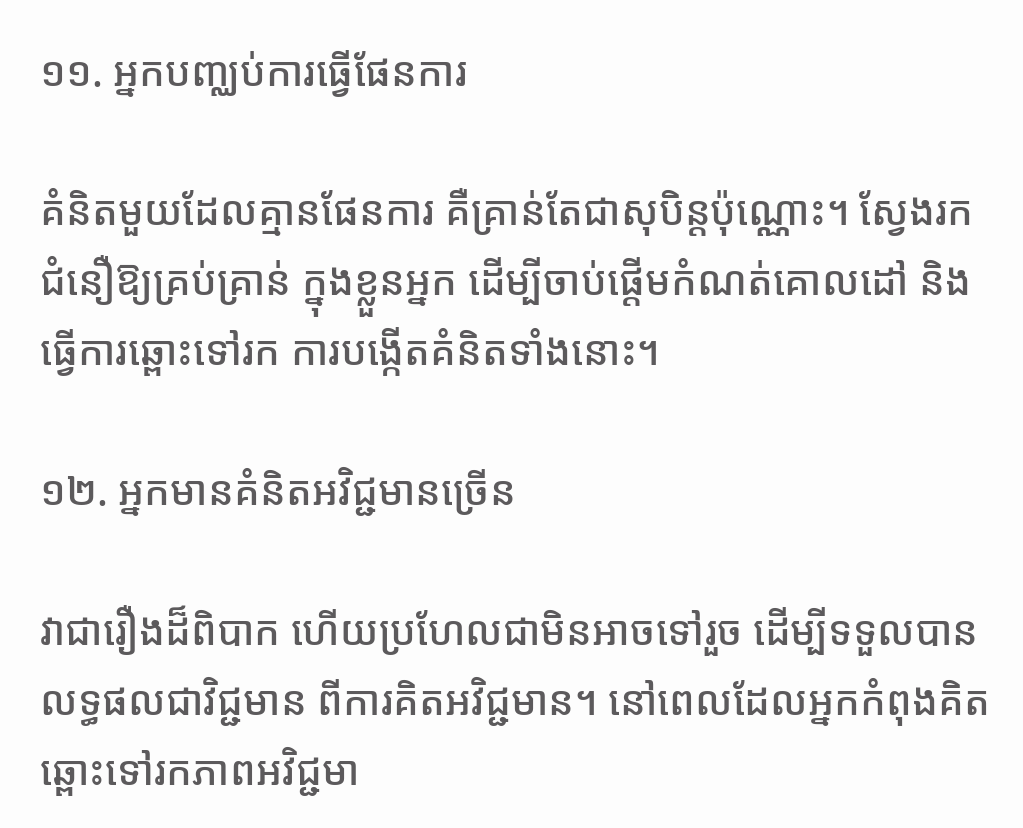១១. អ្នកបញ្ឈប់ការធ្វើផែនការ

គំនិតមួយដែលគ្មានផែនការ គឺគ្រាន់តែជាសុបិន្តប៉ុណ្ណោះ។ ស្វែងរកជំនឿឱ្យគ្រប់គ្រាន់ ក្នុងខ្លួនអ្នក ដើម្បីចាប់ផ្តើមកំណត់គោលដៅ និងធ្វើការឆ្ពោះទៅរក ការបង្កើតគំនិតទាំងនោះ។

១២. អ្នកមានគំនិតអវិជ្ជមានច្រេីន

វាជារឿងដ៏ពិបាក ហើយប្រហែលជាមិនអាចទៅរួច ដើម្បីទទួលបានលទ្ធផលជាវិជ្ជមាន ពីការគិតអវិជ្ជមាន។ នៅពេលដែលអ្នកកំពុងគិត ឆ្ពោះទៅរកភាពអវិជ្ជមា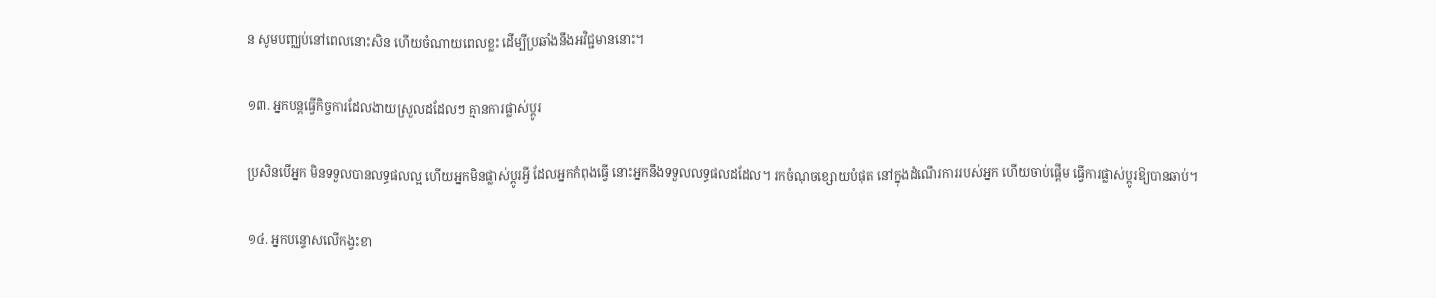ន សូមបញ្ឈប់នៅពេលនោះសិន ហេីយចំណាយពេលខ្លះ ដើម្បីប្រឆាំងនឹងអវិជ្ជមាននោះ។

១៣. អ្នកបន្តធ្វើកិច្ចការដែលងាយស្រួលដដែលៗ គ្មានការផ្លាស់ប្ដូរ

ប្រសិនបើអ្នក មិនទទួលបានលទ្ធផលល្អ ហេីយអ្នកមិនផ្លាស់ប្តូរអ្វី ដែលអ្នកកំពុងធ្វើ នោះអ្នកនឹងទទួលលទ្ធផលដដែល។ រកចំណុចខ្សោយបំផុត នៅក្នុងដំណើរការរបស់អ្នក ហើយចាប់ផ្តើម ធ្វើការផ្លាស់ប្តូរឱ្យបានឆាប់។

១៤. អ្នកបន្ទោសលើកង្វះខា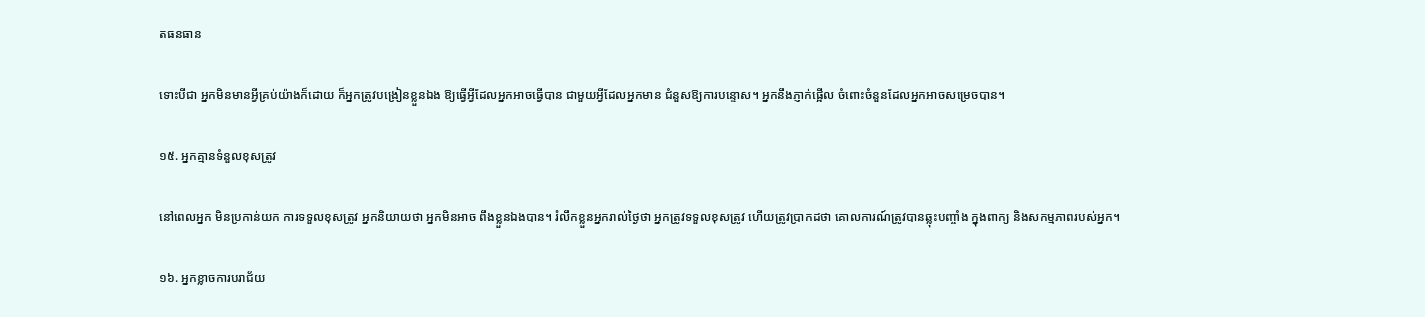តធនធាន

ទោះបីជា អ្នកមិនមានអ្វីគ្រប់យ៉ាងក៏ដោយ ក៏អ្នកត្រូវបង្រៀនខ្លួនឯង ឱ្យធ្វើអ្វីដែលអ្នកអាចធ្វើបាន ជាមួយអ្វីដែលអ្នកមាន ជំនួសឱ្យការបន្ទោស។ អ្នកនឹងភ្ញាក់ផ្អើល ចំពោះចំនួនដែលអ្នកអាចសម្រេចបាន។

១៥. អ្នកគ្មានទំនួលខុសត្រូវ

នៅពេលអ្នក មិនប្រកាន់យក ការទទួលខុសត្រូវ អ្នកនិយាយថា អ្នកមិនអាច ពឹងខ្លួនឯងបាន។ រំលឹកខ្លួនអ្នករាល់ថ្ងៃថា អ្នកត្រូវទទួលខុសត្រូវ ហើយត្រូវប្រាកដថា គោលការណ៍ត្រូវបានឆ្លុះបញ្ចាំង ក្នុងពាក្យ និងសកម្មភាពរបស់អ្នក។

១៦. អ្នកខ្លាចការបរាជ័យ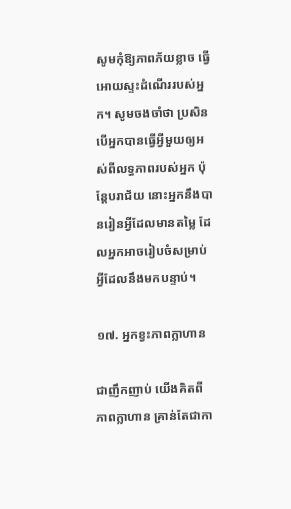សូមកុំឱ្យភាពភ័យខ្លាច ធ្វេីអោយស្ទះដំណេីររបស់អ្នក។ សូមចងចាំថា ប្រសិនបើអ្នកបានធ្វេីអ្វីមួយឲ្យអស់ពីលទ្ធភាពរបស់អ្នក ប៉ុន្តែបរាជ័យ នោះអ្នកនឹងបានរៀនអ្វីដែលមានតម្លៃ ដែលអ្នកអាចរៀបចំសម្រាប់អ្វីដែលនឹងមកបន្ទាប់។

១៧. អ្នកខ្វះភាពក្លាហាន

ជាញឹកញាប់ យើងគិតពីភាពក្លាហាន គ្រាន់តែជាកា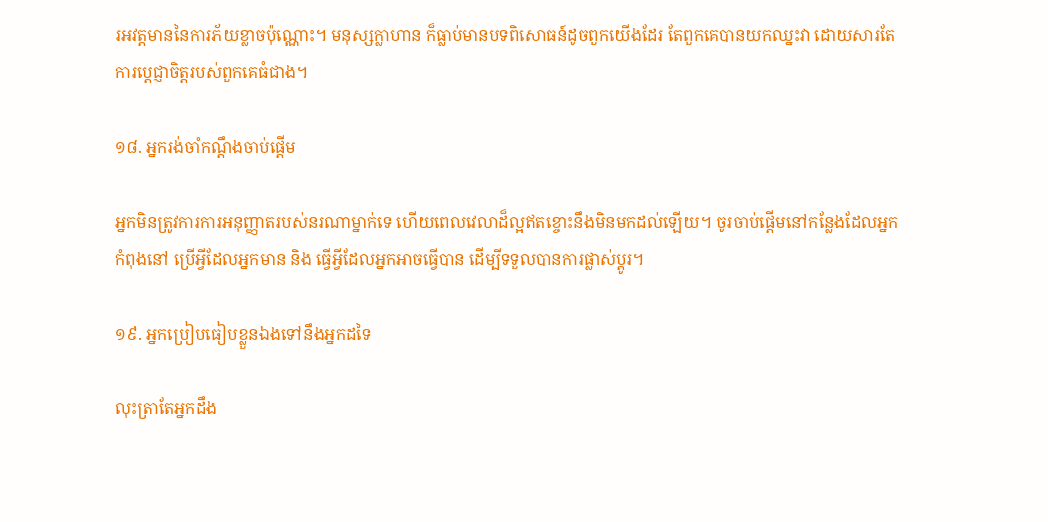រអវត្តមាននៃការភ័យខ្លាចប៉ុណ្ណោះ។ មនុស្សក្លាហាន ក៏ធ្លាប់មានបទពិសោធន៍ដូចពួកយើងដែរ តែពួកគេបានយកឈ្នះវា ដោយសារតែការប្តេជ្ញាចិត្តរបស់ពួកគេធំជាង។

១៨. អ្នករង់ចាំកណ្តឹងចាប់ផ្តើម

អ្នកមិនត្រូវការការអនុញ្ញាតរបស់នរណាម្នាក់ទេ ហើយពេលវេលាដ៏ល្អឥតខ្ចោះនឹងមិនមកដល់ឡើយ។ ចូរចាប់ផ្តើមនៅកន្លែងដែលអ្នកកំពុងនៅ ប្រើអ្វីដែលអ្នកមាន និង ធ្វើអ្វីដែលអ្នកអាចធ្វើបាន ដើម្បីទទួលបានការផ្លាស់ប្តូរ។

១៩. អ្នកប្រៀបធៀបខ្លួនឯងទៅនឹងអ្នកដទៃ

លុះត្រាតែអ្នកដឹង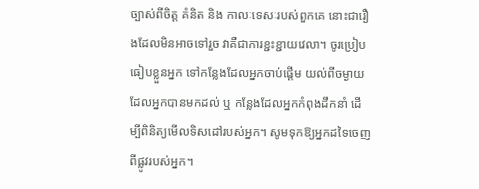ច្បាស់ពីចិត្ត គំនិត និង កាលៈទេសៈរបស់ពួកគេ នោះជារឿងដែលមិនអាចទៅរួច វាគឺជាការខ្ជះខ្ជាយវេលា។ ចូរប្រៀបធៀបខ្លួនអ្នក ទៅកន្លែងដែលអ្នកចាប់ផ្តើម យល់ពីចម្ងាយដែលអ្នកបានមកដល់ ឬ កន្លែងដែលអ្នកកំពុងដឹកនាំ ដើម្បីពិនិត្យមើលទិសដៅរបស់អ្នក។ សូមទុកឱ្យអ្នកដទៃចេញពីផ្លូវរបស់អ្នក។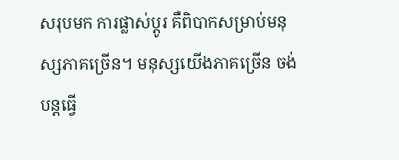សរុបមក ការផ្លាស់ប្តូរ គឺពិបាកសម្រាប់មនុស្សភាគច្រើន។ មនុស្សយេីងភាគច្រើន ចង់បន្តធ្វេី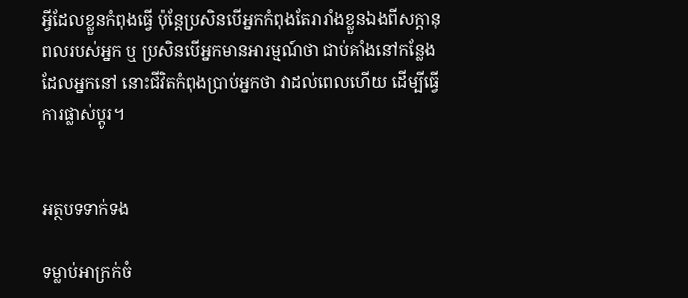អ្វីដែលខ្លួនកំពុងធ្វេី ប៉ុន្តែប្រសិនបើអ្នកកំពុងតែរារាំងខ្លួនឯងពីសក្តានុពលរបស់អ្នក ឬ ប្រសិនបើអ្នកមានអារម្មណ៍ថា ជាប់គាំងនៅកន្លែងដែលអ្នកនៅ នោះជីវិតកំពុងប្រាប់អ្នកថា វាដល់ពេលហើយ ដើម្បីធ្វើការផ្លាស់ប្តូរ។


អត្ថបទទាក់ទង

ទម្លាប់អាក្រក់ចំ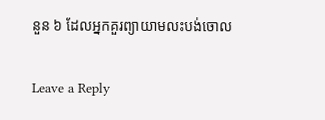នួន ៦ ដែលអ្នកគួរព្យាយាមលះបង់ចោល

Leave a Reply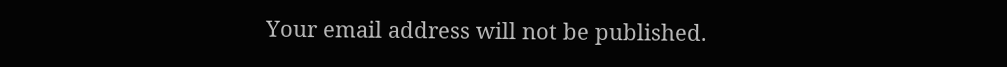Your email address will not be published.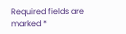Required fields are marked *